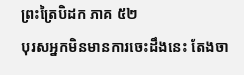ព្រះត្រៃបិដក ភាគ ៥២
បុរសអ្នកមិនមានការចេះដឹងនេះ តែងចា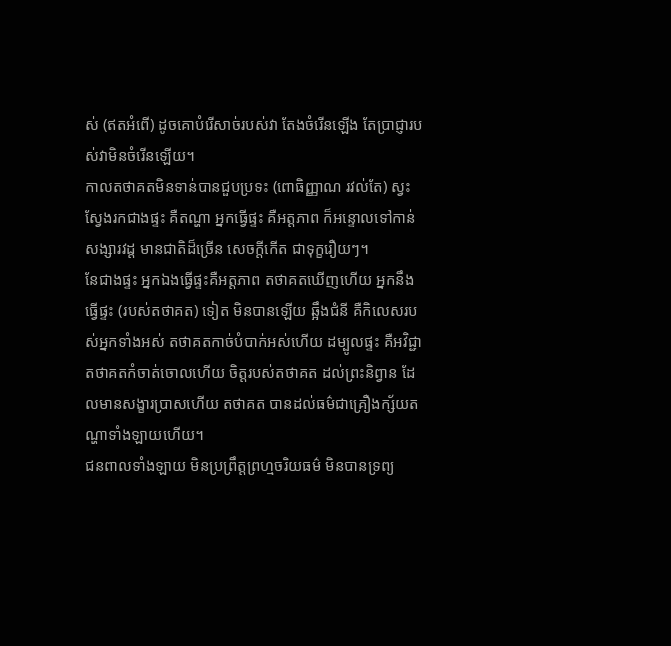ស់ (ឥតអំពើ) ដូចគោបំរើសាច់របស់វា តែងចំរើនឡើង តែប្រាជ្ញារបស់វាមិនចំរើនឡើយ។
កាលតថាគតមិនទាន់បានជួបប្រទះ (ពោធិញ្ញាណ រវល់តែ) ស្វះស្វែងរកជាងផ្ទះ គឺតណ្ហា អ្នកធ្វើផ្ទះ គឺអត្តភាព ក៏អន្ទោលទៅកាន់សង្សារវដ្ដ មានជាតិដ៏ច្រើន សេចក្តីកើត ជាទុក្ខរឿយៗ។
នែជាងផ្ទះ អ្នកឯងធ្វើផ្ទះគឺអត្តភាព តថាគតឃើញហើយ អ្នកនឹងធ្វើផ្ទះ (របស់តថាគត) ទៀត មិនបានឡើយ ឆ្អឹងជំនី គឺកិលេសរបស់អ្នកទាំងអស់ តថាគតកាច់បំបាក់អស់ហើយ ដម្បូលផ្ទះ គឺអវិជ្ជា តថាគតកំចាត់ចោលហើយ ចិត្តរបស់តថាគត ដល់ព្រះនិព្វាន ដែលមានសង្ខារប្រាសហើយ តថាគត បានដល់ធម៌ជាគ្រឿងក្ស័យតណ្ហាទាំងឡាយហើយ។
ជនពាលទាំងឡាយ មិនប្រព្រឹត្តព្រហ្មចរិយធម៌ មិនបានទ្រព្យ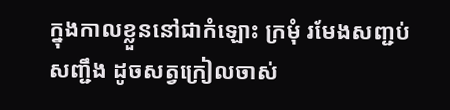ក្នុងកាលខ្លួននៅជាកំឡោះ ក្រមុំ រមែងសញ្ជប់សញ្ជឹង ដូចសត្វក្រៀលចាស់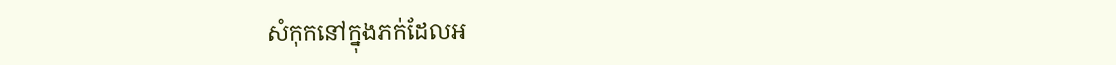សំកុកនៅក្នុងភក់ដែលអ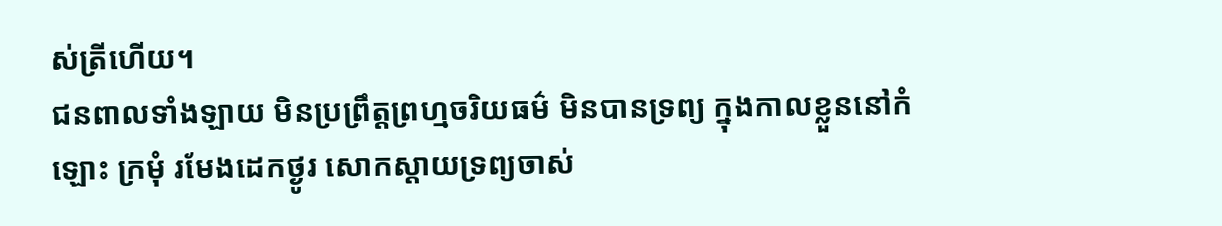ស់ត្រីហើយ។
ជនពាលទាំងឡាយ មិនប្រព្រឹត្តព្រហ្មចរិយធម៌ មិនបានទ្រព្យ ក្នុងកាលខ្លួននៅកំឡោះ ក្រមុំ រមែងដេកថ្ងូរ សោកស្តាយទ្រព្យចាស់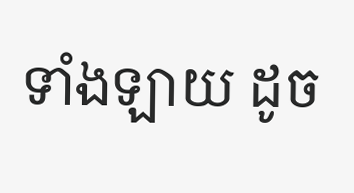ទាំងឡាយ ដូច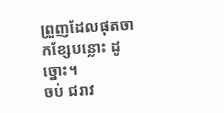ព្រួញដែលផុតចាកខ្សែបន្លោះ ដូច្នោះ។
ចប់ ជរាវ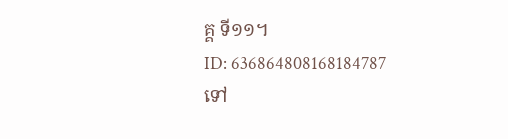គ្គ ទី១១។
ID: 636864808168184787
ទៅ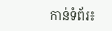កាន់ទំព័រ៖